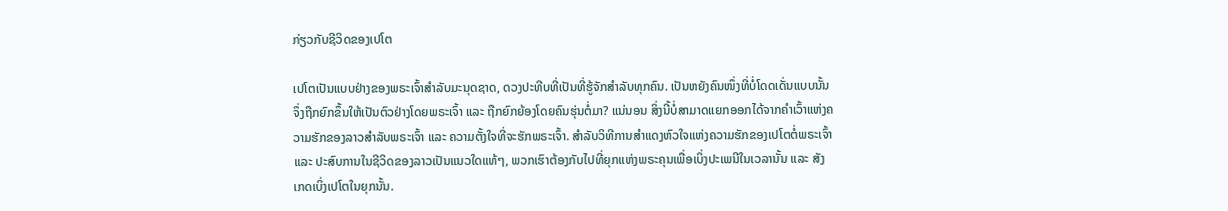ກ່ຽວກັບຊີວິດຂອງເປໂຕ

ເປໂຕເປັນແບບຢ່າງຂອງພຣະເຈົ້າສຳລັບມະນຸດຊາດ, ດວງປະທີບທີ່ເປັນທີ່ຮູ້ຈັກສຳລັບທຸກຄົນ. ເປັນຫຍັງຄົນໜຶ່ງທີ່ບໍ່ໂດດເດັ່ນແບບນັ້ນຈຶ່ງຖືກຍົກຂຶ້ນໃຫ້ເປັນຕົວຢ່າງໂດຍພຣະເຈົ້າ ແລະ ຖືກຍົກຍ້ອງໂດຍຄົນຮຸ່ນຕໍ່ມາ? ແນ່ນອນ ສິ່ງນີ້ບໍ່ສາມາດແຍກອອກໄດ້ຈາກຄຳເວົ້າແຫ່ງຄວາມຮັກຂອງລາວສຳລັບພຣະເຈົ້າ ແລະ ຄວາມຕັ້ງໃຈທີ່ຈະຮັກພຣະເຈົ້າ. ສຳລັບວິທີການສຳແດງຫົວໃຈແຫ່ງຄວາມຮັກຂອງເປໂຕຕໍ່ພຣະເຈົ້າ ແລະ ປະສົບການໃນຊີວິດຂອງລາວເປັນແນວໃດແທ້ໆ, ພວກເຮົາຕ້ອງກັບໄປທີ່ຍຸກແຫ່ງພຣະຄຸນເພື່ອເບິ່ງປະເພນີໃນເວລານັ້ນ ແລະ ສັງເກດເບິ່ງເປໂຕໃນຍຸກນັ້ນ.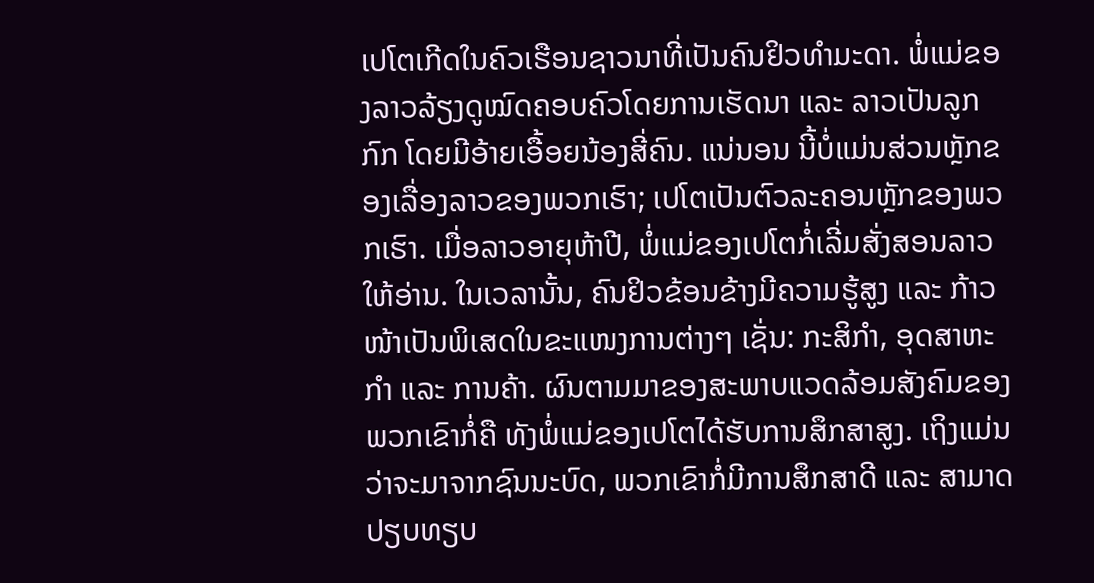ເປໂຕເກີດໃນຄົວເຮືອນຊາວນາທີ່ເປັນຄົນຢິວທຳມະດາ. ພໍ່ແມ່ຂອງລາວລ້ຽງດູໝົດຄອບຄົວໂດຍການເຮັດນາ ແລະ ລາວເປັນລູກກົກ ໂດຍມີອ້າຍເອື້ອຍນ້ອງສີ່ຄົນ. ແນ່ນອນ ນີ້ບໍ່ແມ່ນສ່ວນຫຼັກຂອງເລື່ອງລາວຂອງພວກເຮົາ; ເປໂຕເປັນຕົວລະຄອນຫຼັກຂອງພວກເຮົາ. ເມື່ອລາວອາຍຸຫ້າປີ, ພໍ່ແມ່ຂອງເປໂຕກໍ່ເລີ່ມສັ່ງສອນລາວໃຫ້ອ່ານ. ໃນເວລານັ້ນ, ຄົນຢິວຂ້ອນຂ້າງມີຄວາມຮູ້ສູງ ແລະ ກ້າວໜ້າເປັນພິເສດໃນຂະແໜງການຕ່າງໆ ເຊັ່ນ: ກະສິກຳ, ອຸດສາຫະກຳ ແລະ ການຄ້າ. ຜົນຕາມມາຂອງສະພາບແວດລ້ອມສັງຄົມຂອງພວກເຂົາກໍ່ຄື ທັງພໍ່ແມ່ຂອງເປໂຕໄດ້ຮັບການສຶກສາສູງ. ເຖິງແມ່ນວ່າຈະມາຈາກຊົນນະບົດ, ພວກເຂົາກໍ່ມີການສຶກສາດີ ແລະ ສາມາດປຽບທຽບ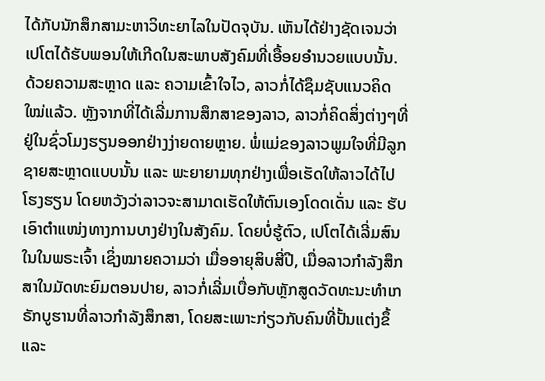ໄດ້ກັບນັກສຶກສາມະຫາວິທະຍາໄລໃນປັດຈຸບັນ. ເຫັນໄດ້ຢ່າງຊັດເຈນວ່າ ເປໂຕໄດ້ຮັບພອນໃຫ້ເກີດໃນສະພາບສັງຄົມທີ່ເອື້ອຍອຳນວຍແບບນັ້ນ. ດ້ວຍຄວາມສະຫຼາດ ແລະ ຄວາມເຂົ້າໃຈໄວ, ລາວກໍ່ໄດ້ຊຶມຊັບແນວຄິດໃໝ່ແລ້ວ. ຫຼັງຈາກທີ່ໄດ້ເລີ່ມການສຶກສາຂອງລາວ, ລາວກໍ່ຄິດສິ່ງຕ່າງໆທີ່ຢູ່ໃນຊົ່ວໂມງຮຽນອອກຢ່າງງ່າຍດາຍຫຼາຍ. ພໍ່ແມ່ຂອງລາວພູມໃຈທີ່ມີລູກຊາຍສະຫຼາດແບບນັ້ນ ແລະ ພະຍາຍາມທຸກຢ່າງເພື່ອເຮັດໃຫ້ລາວໄດ້ໄປໂຮງຮຽນ ໂດຍຫວັງວ່າລາວຈະສາມາດເຮັດໃຫ້ຕົນເອງໂດດເດັ່ນ ແລະ ຮັບເອົາຕຳແໜ່ງທາງການບາງຢ່າງໃນສັງຄົມ. ໂດຍບໍ່ຮູ້ຕົວ, ເປໂຕໄດ້ເລີ່ມສົນໃນໃນພຣະເຈົ້າ ເຊິ່ງໝາຍຄວາມວ່າ ເມື່ອອາຍຸສິບສີ່ປີ, ເມື່ອລາວກຳລັງສຶກສາໃນມັດທະຍົມຕອນປາຍ, ລາວກໍ່ເລີ່ມເບື່ອກັບຫຼັກສູດວັດທະນະທຳເກຣັກບູຮານທີ່ລາວກຳລັງສຶກສາ, ໂດຍສະເພາະກ່ຽວກັບຄົນທີ່ປັ້ນແຕ່ງຂຶ້ ແລະ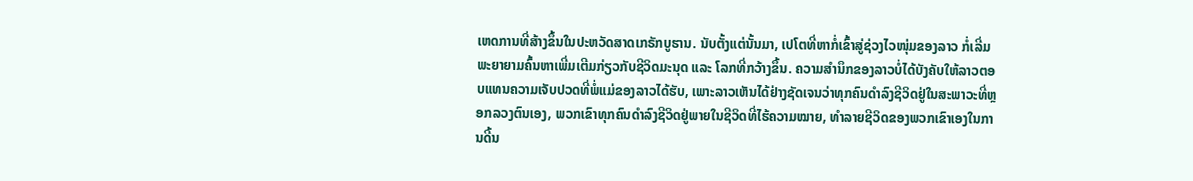ເຫດການທີ່ສ້າງຂຶ້ນໃນປະຫວັດສາດເກຣັກບູຮານ. ນັບຕັ້ງແຕ່ນັ້ນມາ, ເປໂຕທີ່ຫາກໍ່ເຂົ້າສູ່ຊ່ວງໄວໜຸ່ມຂອງລາວ ກໍ່ເລີ່ມພະຍາຍາມຄົ້ນຫາເພີ່ມເຕີມກ່ຽວກັບຊີວິດມະນຸດ ແລະ ໂລກທີ່ກວ້າງຂຶ້ນ. ຄວາມສຳນຶກຂອງລາວບໍ່ໄດ້ບັງຄັບໃຫ້ລາວຕອບແທນຄວາມເຈັບປວດທີ່ພໍ່ແມ່ຂອງລາວໄດ້ຮັບ, ເພາະລາວເຫັນໄດ້ຢ່າງຊັດເຈນວ່າທຸກຄົນດຳລົງຊີວິດຢູ່ໃນສະພາວະທີ່ຫຼອກລວງຕົນເອງ, ພວກເຂົາທຸກຄົນດຳລົງຊີວິດຢູ່ພາຍໃນຊີວິດທີ່ໄຮ້ຄວາມໝາຍ, ທຳລາຍຊີວິດຂອງພວກເຂົາເອງໃນການດີ້ນ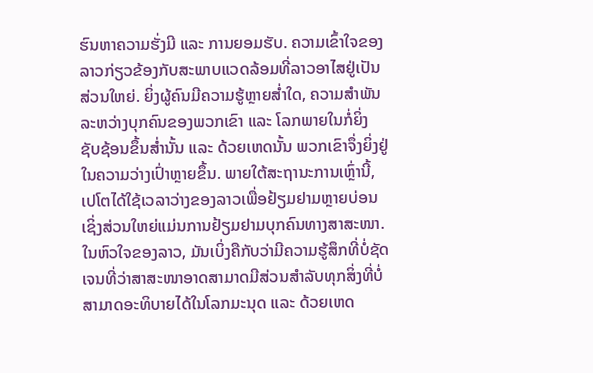ຮົນຫາຄວາມຮັ່ງມີ ແລະ ການຍອມຮັບ. ຄວາມເຂົ້າໃຈຂອງລາວກ່ຽວຂ້ອງກັບສະພາບແວດລ້ອມທີ່ລາວອາໄສຢູ່ເປັນສ່ວນໃຫຍ່. ຍິ່ງຜູ້ຄົນມີຄວາມຮູ້ຫຼາຍສໍ່າໃດ, ຄວາມສຳພັນລະຫວ່າງບຸກຄົນຂອງພວກເຂົາ ແລະ ໂລກພາຍໃນກໍ່ຍິ່ງຊັບຊ້ອນຂຶ້ນສໍ່ານັ້ນ ແລະ ດ້ວຍເຫດນັ້ນ ພວກເຂົາຈຶ່ງຍິ່ງຢູ່ໃນຄວາມວ່າງເປົ່າຫຼາຍຂຶ້ນ. ພາຍໃຕ້ສະຖານະການເຫຼົ່ານີ້, ເປໂຕໄດ້ໃຊ້ເວລາວ່າງຂອງລາວເພື່ອຢ້ຽມຢາມຫຼາຍບ່ອນ ເຊິ່ງສ່ວນໃຫຍ່ແມ່ນການຢ້ຽມຢາມບຸກຄົນທາງສາສະໜາ. ໃນຫົວໃຈຂອງລາວ, ມັນເບິ່ງຄືກັບວ່າມີຄວາມຮູ້ສຶກທີ່ບໍ່ຊັດເຈນທີ່ວ່າສາສະໜາອາດສາມາດມີສ່ວນສຳລັບທຸກສິ່ງທີ່ບໍ່ສາມາດອະທິບາຍໄດ້ໃນໂລກມະນຸດ ແລະ ດ້ວຍເຫດ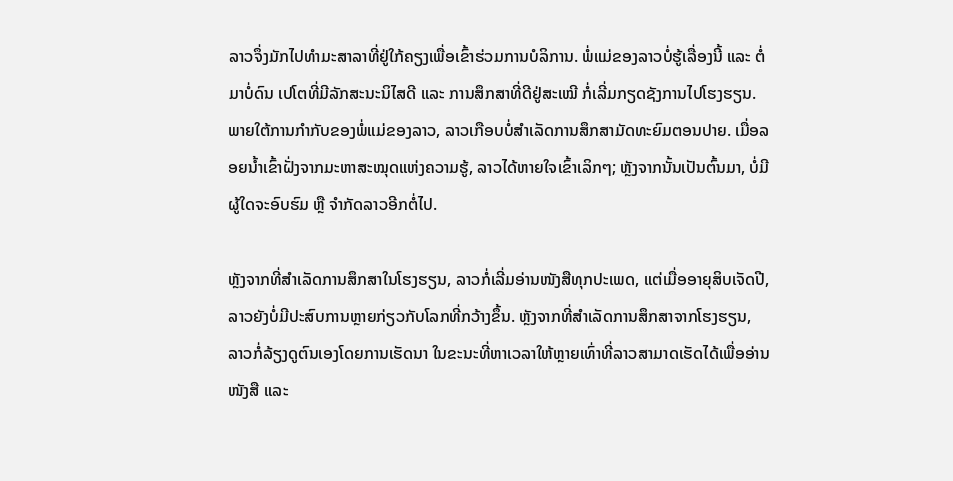ລາວຈຶ່ງມັກໄປທໍາມະສາລາທີ່ຢູ່ໃກ້ຄຽງເພື່ອເຂົ້າຮ່ວມການບໍລິການ. ພໍ່ແມ່ຂອງລາວບໍ່ຮູ້ເລື່ອງນີ້ ແລະ ຕໍ່ມາບໍ່ດົນ ເປໂຕທີ່ມີລັກສະນະນິໄສດີ ແລະ ການສຶກສາທີ່ດີຢູ່ສະເໝີ ກໍ່ເລີ່ມກຽດຊັງການໄປໂຮງຮຽນ. ພາຍໃຕ້ການກຳກັບຂອງພໍ່ແມ່ຂອງລາວ, ລາວເກືອບບໍ່ສຳເລັດການສຶກສາມັດທະຍົມຕອນປາຍ. ເມື່ອລອຍນໍ້າເຂົ້າຝັ່ງຈາກມະຫາສະໝຸດແຫ່ງຄວາມຮູ້, ລາວໄດ້ຫາຍໃຈເຂົ້າເລິກໆ; ຫຼັງຈາກນັ້ນເປັນຕົ້ນມາ, ບໍ່ມີຜູ້ໃດຈະອົບຮົມ ຫຼື ຈຳກັດລາວອີກຕໍ່ໄປ.

ຫຼັງຈາກທີ່ສຳເລັດການສຶກສາໃນໂຮງຮຽນ, ລາວກໍ່ເລີ່ມອ່ານໜັງສືທຸກປະເພດ, ແຕ່ເມື່ອອາຍຸສິບເຈັດປີ, ລາວຍັງບໍ່ມີປະສົບການຫຼາຍກ່ຽວກັບໂລກທີ່ກວ້າງຂຶ້ນ. ຫຼັງຈາກທີ່ສຳເລັດການສຶກສາຈາກໂຮງຮຽນ, ລາວກໍ່ລ້ຽງດູຕົນເອງໂດຍການເຮັດນາ ໃນຂະນະທີ່ຫາເວລາໃຫ້ຫຼາຍເທົ່າທີ່ລາວສາມາດເຮັດໄດ້ເພື່ອອ່ານໜັງສື ແລະ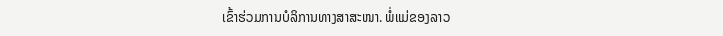ເຂົ້າຮ່ວມການບໍລິການທາງສາສະໜາ. ພໍ່ແມ່ຂອງລາວ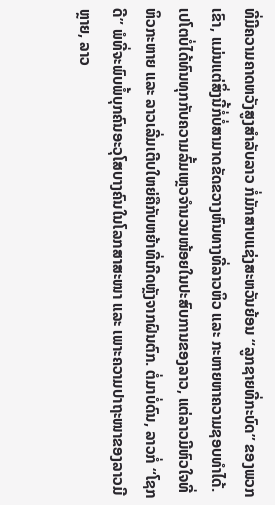ທີ່ມີຄວາມຄາດຫວັງສູງສຳລັບລາວ ກໍ່ມັກສາບແຊ່ງສະຫວັນຍ້ອນ “ລູກຊາຍທີ່ກະບົດ” ຂອງພວກເຂົາ, ແມ່ນແຕ່ສິ່ງນີ້ກໍ່ບໍ່ສາມາດຂັດຂວາງຫົນທາງທີ່ລາວຫິວ ແລະ ກະຫາຍຫາຄວາມຊອບທຳໄດ້. ເປໂຕບໍ່ໄດ້ທົນທຸກກັບຄວາມລົ້ມເຫຼວຈຳນວນໜ້ອຍໃນປະສົບການຂອງລາວ, ແຕ່ລາວມີຫົວໃຈທີ່ຫິວກະຫາຍ ແລະ ລາວເລີ່ມເຕີບໃຫຍ່ຄືກັບຫຍ້າທີ່ເກີດຫຼັງຈາກຝົນຕົກ. ຕໍ່ມາບໍ່ດົນ, ລາວກໍ່ “ໂຊກດີ” ພໍທີ່ຈະພົບພໍ້ບຸກຄົນອະວຸໂສບາງຄົນໃນໂລກສາສະໜາ ແລະ ເພາະຄວາມປາຖະໜາຂອງລາວມີຫຼາຍ, ລາວ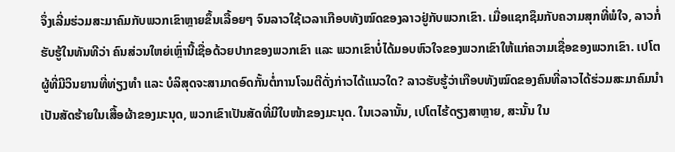ຈຶ່ງເລີ່ມຮ່ວມສະມາຄົມກັບພວກເຂົາຫຼາຍຂຶ້ນເລື້ອຍໆ ຈົນລາວໃຊ້ເວລາເກືອບທັງໝົດຂອງລາວຢູ່ກັບພວກເຂົາ. ເມື່ອແຊກຊຶມກັບຄວາມສຸກທີ່ພໍໃຈ, ລາວກໍ່ຮັບຮູ້ໃນທັນທີວ່າ ຄົນສ່ວນໃຫຍ່ເຫຼົ່ານີ້ເຊື່ອດ້ວຍປາກຂອງພວກເຂົາ ແລະ ພວກເຂົາບໍ່ໄດ້ມອບຫົວໃຈຂອງພວກເຂົາໃຫ້ແກ່ຄວາມເຊື່ອຂອງພວກເຂົາ. ເປໂຕຜູ້ທີ່ມີວິນຍານທີ່ທ່ຽງທຳ ແລະ ບໍລິສຸດຈະສາມາດອົດກັ້ນຕໍ່ການໂຈມຕີດັ່ງກ່າວໄດ້ແນວໃດ? ລາວຮັບຮູ້ວ່າເກືອບທັງໝົດຂອງຄົນທີ່ລາວໄດ້ຮ່ວມສະມາຄົມນໍາເປັນສັດຮ້າຍໃນເສື້ອຜ້າຂອງມະນຸດ, ພວກເຂົາເປັນສັດທີ່ມີໃບໜ້າຂອງມະນຸດ. ໃນເວລານັ້ນ, ເປໂຕໄຮ້ດຽງສາຫຼາຍ, ສະນັ້ນ ໃນ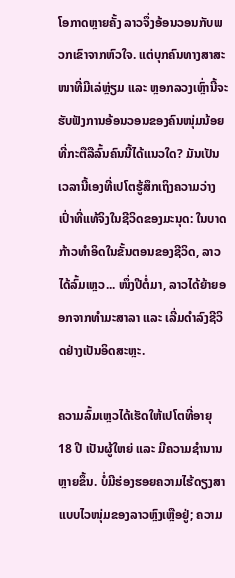ໂອກາດຫຼາຍຄັ້ງ ລາວຈຶ່ງອ້ອນວອນກັບພວກເຂົາຈາກຫົວໃຈ. ແຕ່ບຸກຄົນທາງສາສະໜາທີ່ມີເລ່ຫຼ່ຽມ ແລະ ຫຼອກລວງເຫຼົ່ານີ້ຈະຮັບຟັງການອ້ອນວອນຂອງຄົນໜຸ່ມນ້ອຍທີ່ກະຕືລືລົ້ນຄົນນີ້ໄດ້ແນວໃດ? ມັນເປັນເວລານີ້ເອງທີ່ເປໂຕຮູ້ສຶກເຖິງຄວາມວ່າງເປົ່າທີ່ແທ້ຈິງໃນຊີວິດຂອງມະນຸດ: ໃນບາດກ້າວທຳອິດໃນຂັ້ນຕອນຂອງຊີວິດ, ລາວໄດ້ລົ້ມເຫຼວ... ໜຶ່ງປີຕໍ່ມາ, ລາວໄດ້ຍ້າຍອອກຈາກທຳມະສາລາ ແລະ ເລີ່ມດຳລົງຊີວິດຢ່າງເປັນອິດສະຫຼະ.

ຄວາມລົ້ມເຫຼວໄດ້ເຮັດໃຫ້ເປໂຕທີ່ອາຍຸ 18 ປີ ເປັນຜູ້ໃຫຍ່ ແລະ ມີຄວາມຊຳນານຫຼາຍຂຶ້ນ. ບໍ່ມີຮ່ອງຮອຍຄວາມໄຮ້ດຽງສາແບບໄວໜຸ່ມຂອງລາວຫຼົງເຫຼືອຢູ່; ຄວາມ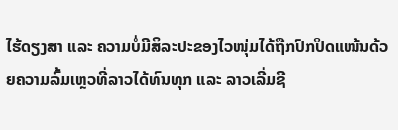ໄຮ້ດຽງສາ ແລະ ຄວາມບໍ່ມີສິລະປະຂອງໄວໜຸ່ມໄດ້ຖືກປົກປິດແໜ້ນດ້ວຍຄວາມລົ້ມເຫຼວທີ່ລາວໄດ້ທົນທຸກ ແລະ ລາວເລີ່ມຊີ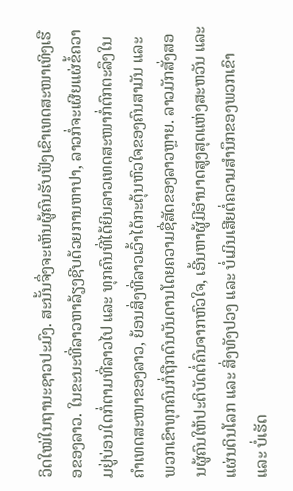ວິດໃໝ່ໃນຖານະຊາວປະມົງ. ສະນັ້ນຈຶ່ງຈະເຫັນຜູ້ຄົນຮັບຟັງເຂົາເທດສະໜາເທິງເຮືອຂອງລາວ. ໃນຂະນະທີ່ລາວຫາລ້ຽງຊີບດ້ວຍການຫາປາ, ລາວກໍ່ຈະເຜີຍແຜ່ຂໍ້ຄວາມຢູ່ບ່ອນໃດກໍ່ຕາມທີ່ລາວໄປ ແລະ ທຸກຄົນທີ່ໄດ້ຍິນລາວເທດສະໜາກໍ່ຕົກຕະລຶງໃນຄຳເທດສະໜາຂອງລາວ, ຍ້ອນສິ່ງທີ່ລາວເວົ້າໄດ້ກະຕຸ້ນຫົວໃຈຂອງຄົນສາມັນ ແລະ ພວກເຂົາທຸກຄົນກໍ່ຖືກດົນບັນດານໂດຍຄວາມຊື່ສັດຂອງລາວຫຼາຍ. ລາວມັກສັ່ງສອນຜູ້ຄົນໃຫ້ປະຕິບັດຕໍ່ຄົນຈາກຫົວໃຈ, ເອີ້ນຫາຜູ້ມີອຳນາດສູງສຸດແຫ່ງສະຫວັນ ແລະ ແຜ່ນດິນໂລກ ແລະ ສິ່ງທັງປວງ ແລະ ບໍ່ເມິນເສີຍຕໍ່ຄວາມສຳນຶກຂອງພວກເຂົາ ແລະ ບໍ່ເຮັດ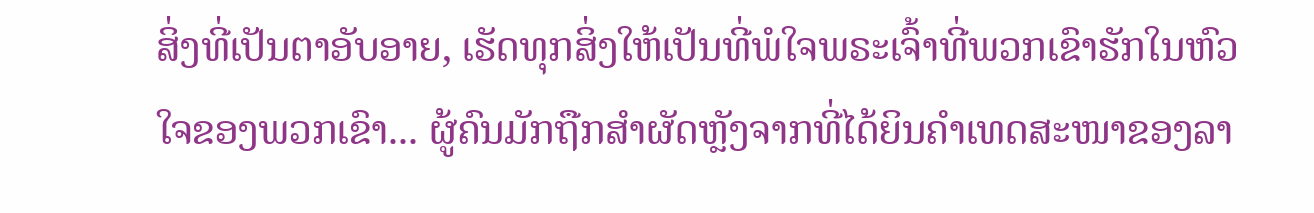ສິ່ງທີ່ເປັນຕາອັບອາຍ, ເຮັດທຸກສິ່ງໃຫ້ເປັນທີ່ພໍໃຈພຣະເຈົ້າທີ່ພວກເຂົາຮັກໃນຫົວໃຈຂອງພວກເຂົາ... ຜູ້ຄົນມັກຖືກສຳຜັດຫຼັງຈາກທີ່ໄດ້ຍິນຄຳເທດສະໜາຂອງລາ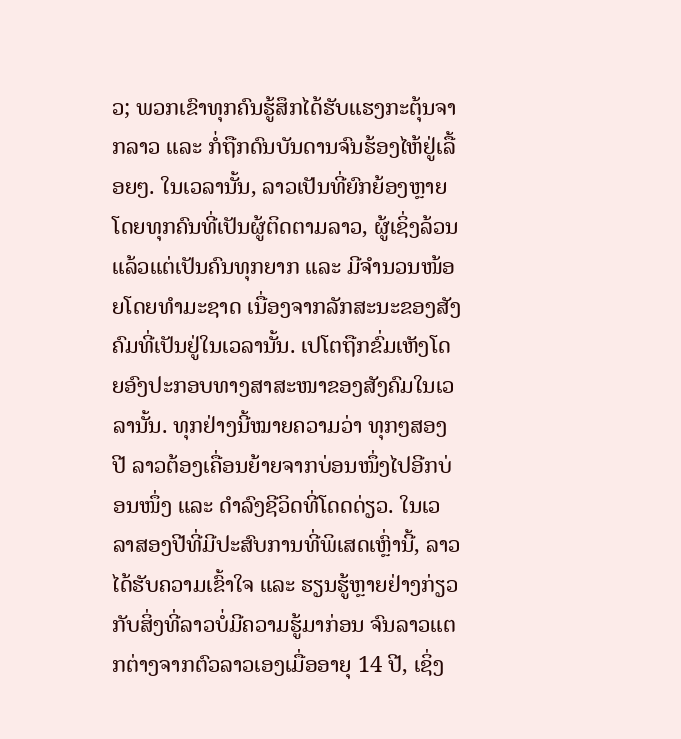ວ; ພວກເຂົາທຸກຄົນຮູ້ສຶກໄດ້ຮັບແຮງກະຕຸ້ນຈາກລາວ ແລະ ກໍ່ຖືກດົນບັນດານຈົນຮ້ອງໄຫ້ຢູ່ເລື້ອຍໆ. ໃນເວລານັ້ນ, ລາວເປັນທີ່ຍົກຍ້ອງຫຼາຍໂດຍທຸກຄົນທີ່ເປັນຜູ້ຕິດຕາມລາວ, ຜູ້ເຊິ່ງລ້ວນແລ້ວແຕ່ເປັນຄົນທຸກຍາກ ແລະ ມີຈຳນວນໜ້ອຍໂດຍທຳມະຊາດ ເນື່ອງຈາກລັກສະນະຂອງສັງຄົມທີ່ເປັນຢູ່ໃນເວລານັ້ນ. ເປໂຕຖືກຂົ່ມເຫັງໂດຍອົງປະກອບທາງສາສະໜາຂອງສັງຄົມໃນເວລານັ້ນ. ທຸກຢ່າງນີ້ໝາຍຄວາມວ່າ ທຸກໆສອງປີ ລາວຕ້ອງເຄື່ອນຍ້າຍຈາກບ່ອນໜຶ່ງໄປອີກບ່ອນໜຶ່ງ ແລະ ດຳລົງຊີວິດທີ່ໂດດດ່ຽວ. ໃນເວລາສອງປີທີ່ມີປະສົບການທີ່ພິເສດເຫຼົ່ານີ້, ລາວໄດ້ຮັບຄວາມເຂົ້າໃຈ ແລະ ຮຽນຮູ້ຫຼາຍຢ່າງກ່ຽວກັບສິ່ງທີ່ລາວບໍ່ມີຄວາມຮູ້ມາກ່ອນ ຈົນລາວແຕກຕ່າງຈາກຕົວລາວເອງເມື່ອອາຍຸ 14 ປີ, ເຊິ່ງ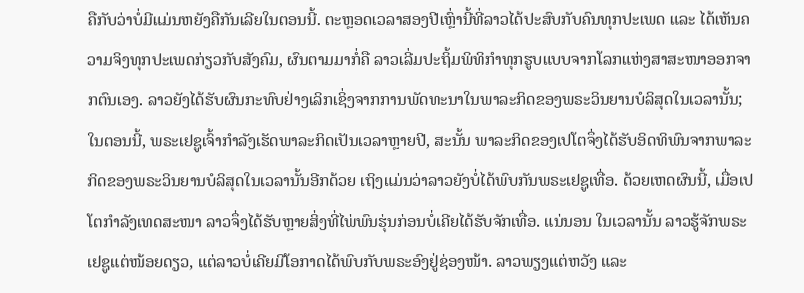ຄືກັບວ່າບໍ່ມີແມ່ນຫຍັງຄືກັນເລີຍໃນຕອນນີ້. ຕະຫຼອດເວລາສອງປີເຫຼົ່ານີ້ທີ່ລາວໄດ້ປະສົບກັບຄົນທຸກປະເພດ ແລະ ໄດ້ເຫັນຄວາມຈິງທຸກປະເພດກ່ຽວກັບສັງຄົມ, ຜົນຕາມມາກໍ່ຄື ລາວເລີ່ມປະຖິ້ມພິທິກຳທຸກຮູບແບບຈາກໂລກແຫ່ງສາສະໜາອອກຈາກຕົນເອງ. ລາວຍັງໄດ້ຮັບຜົນກະທົບຢ່າງເລິກເຊິ່ງຈາກການພັດທະນາໃນພາລະກິດຂອງພຣະວິນຍານບໍລິສຸດໃນເວລານັ້ນ; ໃນຕອນນີ້, ພຣະເຢຊູເຈົ້າກຳລັງເຮັດພາລະກິດເປັນເວລາຫຼາຍປີ, ສະນັ້ນ ພາລະກິດຂອງເປໂຕຈຶ່ງໄດ້ຮັບອິດທິພົນຈາກພາລະກິດຂອງພຣະວິນຍານບໍລິສຸດໃນເວລານັ້ນອີກດ້ວຍ ເຖິງແມ່ນວ່າລາວຍັງບໍ່ໄດ້ພົບກັນພຣະເຢຊູເທື່ອ. ດ້ວຍເຫດຜົນນີ້, ເມື່ອເປໂຕກຳລັງເທດສະໜາ ລາວຈຶ່ງໄດ້ຮັບຫຼາຍສິ່ງທີ່ໄພ່ພົນຮຸ່ນກ່ອນບໍ່ເຄີຍໄດ້ຮັບຈັກເທື່ອ. ແນ່ນອນ ໃນເວລານັ້ນ ລາວຮູ້ຈັກພຣະເຢຊູແຕ່ໜ້ອຍດຽວ, ແຕ່ລາວບໍ່ເຄີຍມີໂອກາດໄດ້ພົບກັບພຣະອົງຢູ່ຊ່ອງໜ້າ. ລາວພຽງແຕ່ຫວັງ ແລະ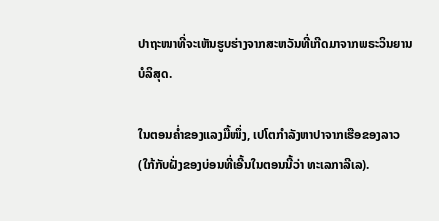ປາຖະໜາທີ່ຈະເຫັນຮູບຮ່າງຈາກສະຫວັນທີ່ເກີດມາຈາກພຣະວິນຍານບໍລິສຸດ.

ໃນຕອນຄໍ່າຂອງແລງມື້ໜຶ່ງ, ເປໂຕກຳລັງຫາປາຈາກເຮືອຂອງລາວ (ໃກ້ກັບຝັ່ງຂອງບ່ອນທີ່ເອີ້ນໃນຕອນນີ້ວ່າ ທະເລກາລີເລ).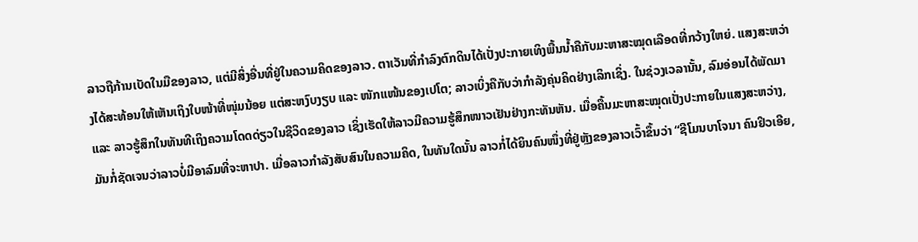ລາວຖືກ້ານເບັດໃນມືຂອງລາວ, ແຕ່ມີສິ່ງອື່ນທີ່ຢູ່ໃນຄວາມຄິດຂອງລາວ. ຕາເວັນທີ່ກຳລົງຕົກດິນໄດ້ເປັ່ງປະກາຍເທິງພື້ນນໍ້າຄືກັບມະຫາສະໝຸດເລືອດທີ່ກວ້າງໃຫຍ່. ແສງສະຫວ່າງໄດ້ສະທ້ອນໃຫ້ເຫັນເຖິງໃບໜ້າທີ່ໜຸ່ມນ້ອຍ ແຕ່ສະຫງົບງຽບ ແລະ ໜັກແໜ້ນຂອງເປໂຕ; ລາວເບິ່ງຄືກັບວ່າກຳລັງຄຸ່ນຄິດຢ່າງເລິກເຊິ່ງ. ໃນຊ່ວງເວລານັ້ນ, ລົມອ່ອນໄດ້ພັດມາ ແລະ ລາວຮູ້ສຶກໃນທັນທີເຖິງຄວາມໂດດດ່ຽວໃນຊີວິດຂອງລາວ ເຊິ່ງເຮັດໃຫ້ລາວມີຄວາມຮູ້ສຶກໜາວເຢັນຢ່າງກະທັນຫັນ. ເມື່ອຄື້ນມະຫາສະໝຸດເປັ່ງປະກາຍໃນແສງສະຫວ່າງ, ມັນກໍ່ຊັດເຈນວ່າລາວບໍ່ມີອາລົມທີ່ຈະຫາປາ. ເມື່ອລາວກຳລັງສັບສົນໃນຄວາມຄິດ, ໃນທັນໃດນັ້ນ ລາວກໍ່ໄດ້ຍິນຄົນໜຶ່ງທີ່ຢູ່ຫຼັງຂອງລາວເວົ້າຂຶ້ນວ່າ “ຊີໂມນບາໂຈນາ ຄົນຢິວເອີຍ,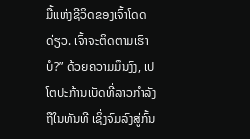ມື້ແຫ່ງຊີວິດຂອງເຈົ້າໂດດດ່ຽວ. ເຈົ້າຈະຕິດຕາມເຮົາບໍ?” ດ້ວຍຄວາມມຶນງົງ, ເປໂຕປະກ້ານເບັດທີ່ລາວກຳລັງຖືໃນທັນທີ ເຊິ່ງຈົມລົງສູ່ກົ້ນ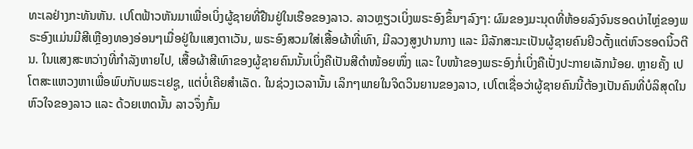ທະເລຢ່າງກະທັນຫັນ. ເປໂຕຟ້າວຫັນມາເພື່ອເບິ່ງຜູ້ຊາຍທີ່ຢືນຢູ່ໃນເຮືອຂອງລາວ. ລາວຫຼຽວເບິ່ງພຣະອົງຂຶ້ນໆລົງໆ: ຜົມຂອງມະນຸດທີ່ຫ້ອຍລົງຈົນຮອດບ່າໄຫຼ່ຂອງພຣະອົງແມ່ນມີສີເຫຼືອງທອງອ່ອນໆເມື່ອຢູ່ໃນແສງຕາເວັນ, ພຣະອົງສວມໃສ່ເສື້ອຜ້າທີ່ເທົາ, ມີລວງສູງປານກາງ ແລະ ມີລັກສະນະເປັນຜູ້ຊາຍຄົນຢິວຕັ້ງແຕ່ຫົວຮອດນິ້ວຕີນ. ໃນແສງສະຫວ່າງທີ່ກຳລັງຫາຍໄປ, ເສື້ອຜ້າສີເທົາຂອງຜູ້ຊາຍຄົນນັ້ນເບິ່ງຄືເປັນສີດຳໜ້ອຍໜຶ່ງ ແລະ ໃບໜ້າຂອງພຣະອົງກໍ່ເບິ່ງຄືເປັ່ງປະກາຍເລັກນ້ອຍ. ຫຼາຍຄັ້ງ ເປໂຕສະແຫວງຫາເພື່ອພົບກັບພຣະເຢຊູ, ແຕ່ບໍ່ເຄີຍສຳເລັດ. ໃນຊ່ວງເວລານັ້ນ ເລິກໆພາຍໃນຈິດວິນຍານຂອງລາວ, ເປໂຕເຊື່ອວ່າຜູ້ຊາຍຄົນນີ້ຕ້ອງເປັນຄົນທີ່ບໍລິສຸດໃນຫົວໃຈຂອງລາວ ແລະ ດ້ວຍເຫດນັ້ນ ລາວຈຶ່ງກົ້ມ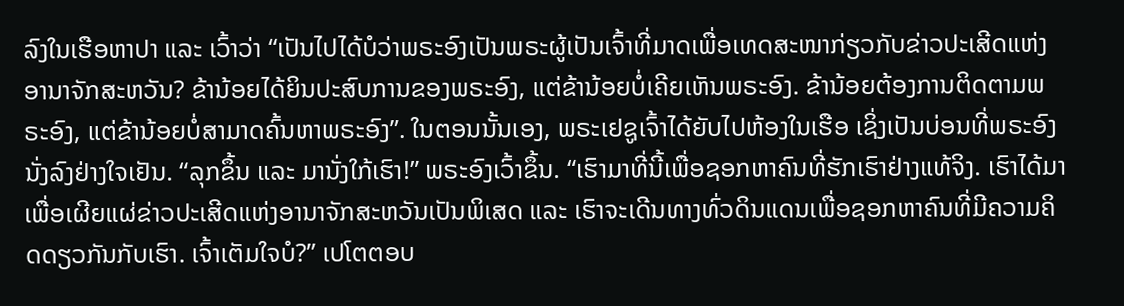ລົງໃນເຮືອຫາປາ ແລະ ເວົ້າວ່າ “ເປັນໄປໄດ້ບໍວ່າພຣະອົງເປັນພຣະຜູ້ເປັນເຈົ້າທີ່ມາດເພື່ອເທດສະໜາກ່ຽວກັບຂ່າວປະເສີດແຫ່ງອານາຈັກສະຫວັນ? ຂ້ານ້ອຍໄດ້ຍິນປະສົບການຂອງພຣະອົງ, ແຕ່ຂ້ານ້ອຍບໍ່ເຄີຍເຫັນພຣະອົງ. ຂ້ານ້ອຍຕ້ອງການຕິດຕາມພຣະອົງ, ແຕ່ຂ້ານ້ອຍບໍ່ສາມາດຄົ້ນຫາພຣະອົງ”. ໃນຕອນນັ້ນເອງ, ພຣະເຢຊູເຈົ້າໄດ້ຍັບໄປຫ້ອງໃນເຮືອ ເຊິ່ງເປັນບ່ອນທີ່ພຣະອົງນັ່ງລົງຢ່າງໃຈເຢັນ. “ລຸກຂຶ້ນ ແລະ ມານັ່ງໃກ້ເຮົາ!” ພຣະອົງເວົ້າຂຶ້ນ. “ເຮົາມາທີ່ນີ້ເພື່ອຊອກຫາຄົນທີ່ຮັກເຮົາຢ່າງແທ້ຈິງ. ເຮົາໄດ້ມາເພື່ອເຜີຍແຜ່ຂ່າວປະເສີດແຫ່ງອານາຈັກສະຫວັນເປັນພິເສດ ແລະ ເຮົາຈະເດີນທາງທົ່ວດິນແດນເພື່ອຊອກຫາຄົນທີ່ມີຄວາມຄິດດຽວກັນກັບເຮົາ. ເຈົ້າເຕັມໃຈບໍ?” ເປໂຕຕອບ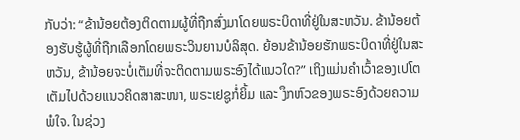ກັບວ່າ: “ຂ້ານ້ອຍຕ້ອງຕິດຕາມຜູ້ທີ່ຖືກສົ່ງມາໂດຍພຣະບິດາທີ່ຢູ່ໃນສະຫວັນ. ຂ້ານ້ອຍຕ້ອງຮັບຮູ້ຜູ້ທີ່ຖືກເລືອກໂດຍພຣະວິນຍານບໍລິສຸດ. ຍ້ອນຂ້ານ້ອຍຮັກພຣະບິດາທີ່ຢູ່ໃນສະຫວັນ, ຂ້ານ້ອຍຈະບໍ່ເຕັມທີ່ຈະຕິດຕາມພຣະອົງໄດ້ແນວໃດ?” ເຖິງແມ່ນຄຳເວົ້າຂອງເປໂຕເຕັມໄປດ້ວຍແນວຄິດສາສະໜາ, ພຣະເຢຊູກໍ່ຍິ້ມ ແລະ ງຶກຫົວຂອງພຣະອົງດ້ວຍຄວາມພໍໃຈ. ໃນຊ່ວງ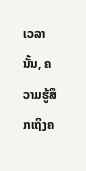ເວລານັ້ນ, ຄວາມຮູ້ສຶກເຖິງຄ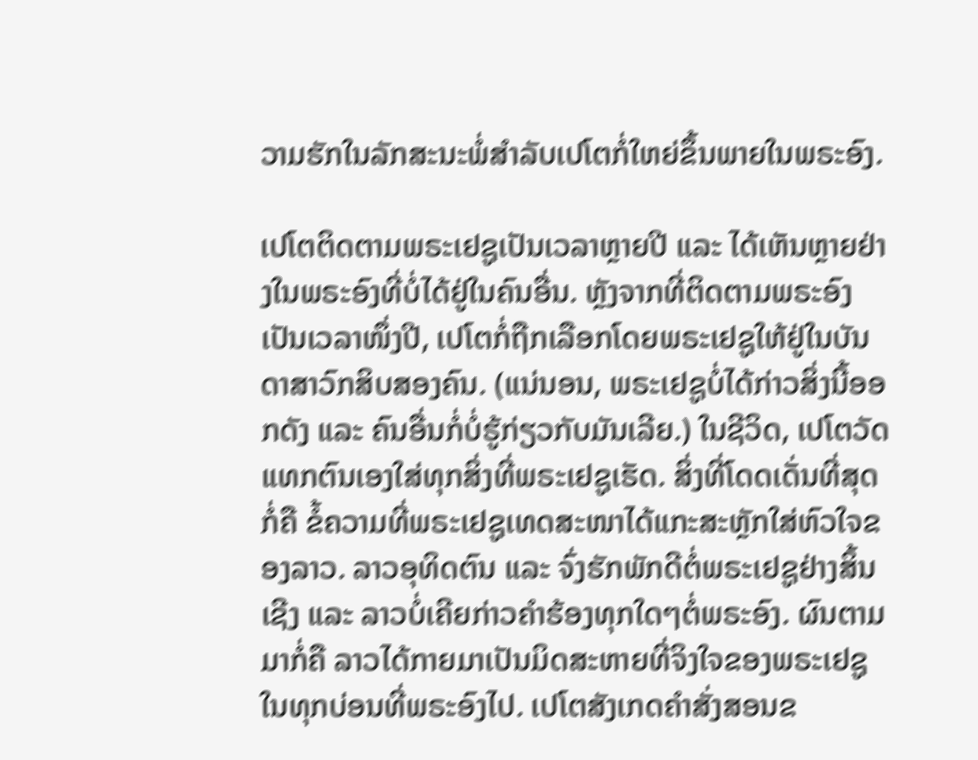ວາມຮັກໃນລັກສະນະພໍ່ສຳລັບເປໂຕກໍ່ໃຫຍ່ຂຶ້ນພາຍໃນພຣະອົງ.

ເປໂຕຕິດຕາມພຣະເຢຊູເປັນເວລາຫຼາຍປີ ແລະ ໄດ້ເຫັນຫຼາຍຢ່າງໃນພຣະອົງທີ່ບໍ່ໄດ້ຢູ່ໃນຄົນອື່ນ. ຫຼັງຈາກທີ່ຕິດຕາມພຣະອົງເປັນເວລາໜຶ່ງປີ, ເປໂຕກໍ່ຖືກເລືອກໂດຍພຣະເຢຊູໃຫ້ຢູ່ໃນບັນດາສາວົກສິບສອງຄົນ. (ແນ່ນອນ, ພຣະເຢຊູບໍ່ໄດ້ກ່າວສິ່ງນີ້ອອກດັງ ແລະ ຄົນອື່ນກໍ່ບໍ່ຮູ້ກ່ຽວກັບມັນເລີຍ.) ໃນຊີວິດ, ເປໂຕວັດແທກຕົນເອງໃສ່ທຸກສິ່ງທີ່ພຣະເຢຊູເຮັດ. ສິ່ງທີ່ໂດດເດັ່ນທີ່ສຸດກໍ່ຄື ຂໍ້ຄວາມທີ່ພຣະເຢຊູເທດສະໜາໄດ້ແກະສະຫຼັກໃສ່ຫົວໃຈຂອງລາວ. ລາວອຸທິດຕົນ ແລະ ຈົ່ງຮັກພັກດີຕໍ່ພຣະເຢຊູຢ່າງສິ້ນເຊີງ ແລະ ລາວບໍ່ເຄີຍກ່າວຄຳຮ້ອງທຸກໃດໆຕໍ່ພຣະອົງ. ຜົນຕາມມາກໍ່ຄື ລາວໄດ້ກາຍມາເປັນມິດສະຫາຍທີ່ຈິງໃຈຂອງພຣະເຢຊູໃນທຸກບ່ອນທີ່ພຣະອົງໄປ. ເປໂຕສັງເກດຄຳສັ່ງສອນຂ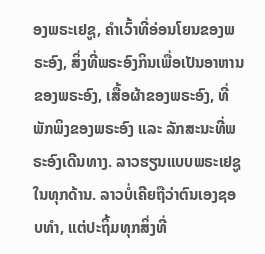ອງພຣະເຢຊູ, ຄຳເວົ້າທີ່ອ່ອນໂຍນຂອງພຣະອົງ, ສິ່ງທີ່ພຣະອົງກິນເພື່ອເປັນອາຫານຂອງພຣະອົງ, ເສື້ອຜ້າຂອງພຣະອົງ, ທີ່ພັກພິງຂອງພຣະອົງ ແລະ ລັກສະນະທີ່ພຣະອົງເດີນທາງ. ລາວຮຽນແບບພຣະເຢຊູໃນທຸກດ້ານ. ລາວບໍ່ເຄີຍຖືວ່າຕົນເອງຊອບທຳ, ແຕ່ປະຖິ້ມທຸກສິ່ງທີ່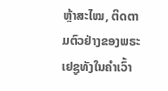ຫຼ້າສະໄໝ, ຕິດຕາມຕົວຢ່າງຂອງພຣະເຢຊູທັງໃນຄຳເວົ້າ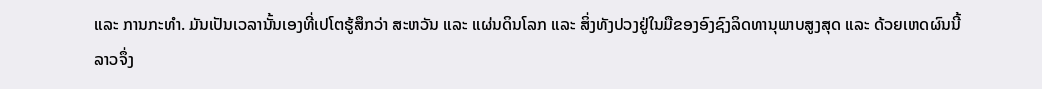ແລະ ການກະທຳ. ມັນເປັນເວລານັ້ນເອງທີ່ເປໂຕຮູ້ສຶກວ່າ ສະຫວັນ ແລະ ແຜ່ນດິນໂລກ ແລະ ສິ່ງທັງປວງຢູ່ໃນມືຂອງອົງຊົງລິດທານຸພາບສູງສຸດ ແລະ ດ້ວຍເຫດຜົນນີ້ ລາວຈຶ່ງ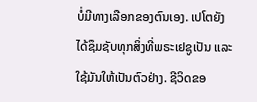ບໍ່ມີທາງເລືອກຂອງຕົນເອງ. ເປໂຕຍັງໄດ້ຊຶມຊັບທຸກສິ່ງທີ່ພຣະເຢຊູເປັນ ແລະ ໃຊ້ມັນໃຫ້ເປັນຕົວຢ່າງ. ຊີວິດຂອ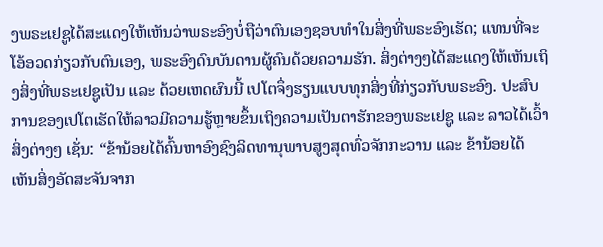ງພຣະເຢຊູໄດ້ສະແດງໃຫ້ເຫັນວ່າພຣະອົງບໍ່ຖືວ່າຕົນເອງຊອບທຳໃນສິ່ງທີ່ພຣະອົງເຮັດ; ແທນທີ່ຈະໂອ້ອວດກ່ຽວກັບຕົນເອງ, ພຣະອົງດົນບັນດານຜູ້ຄົນດ້ວຍຄວາມຮັກ. ສິ່ງຕ່າງໆໄດ້ສະແດງໃຫ້ເຫັນເຖິງສິ່ງທີ່ພຣະເຢຊູເປັນ ແລະ ດ້ວຍເຫດຜົນນີ້ ເປໂຕຈຶ່ງຮຽນແບບທຸກສິ່ງທີ່ກ່ຽວກັບພຣະອົງ. ປະສົບການຂອງເປໂຕເຮັດໃຫ້ລາວມີຄວາມຮູ້ຫຼາຍຂຶ້ນເຖິງຄວາມເປັນຕາຮັກຂອງພຣະເຢຊູ ແລະ ລາວໄດ້ເວົ້າສິ່ງຕ່າງໆ ເຊັ່ນ: “ຂ້ານ້ອຍໄດ້ຄົ້ນຫາອົງຊົງລິດທານຸພາບສູງສຸດທົ່ວຈັກກະວານ ແລະ ຂ້ານ້ອຍໄດ້ເຫັນສິ່ງອັດສະຈັນຈາກ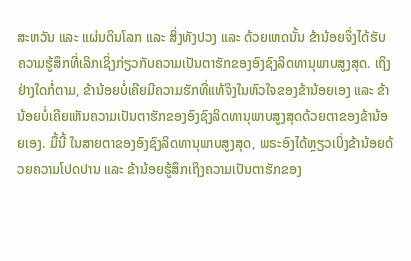ສະຫວັນ ແລະ ແຜ່ນດິນໂລກ ແລະ ສິ່ງທັງປວງ ແລະ ດ້ວຍເຫດນັ້ນ ຂ້ານ້ອຍຈຶ່ງໄດ້ຮັບຄວາມຮູ້ສຶກທີ່ເລິກເຊິ່ງກ່ຽວກັບຄວາມເປັນຕາຮັກຂອງອົງຊົງລິດທານຸພາບສູງສຸດ. ເຖິງຢ່າງໃດກໍ່ຕາມ, ຂ້ານ້ອຍບໍ່ເຄີຍມີຄວາມຮັກທີ່ແທ້ຈິງໃນຫົວໃຈຂອງຂ້ານ້ອຍເອງ ແລະ ຂ້ານ້ອຍບໍ່ເຄີຍເຫັນຄວາມເປັນຕາຮັກຂອງອົງຊົງລິດທານຸພາບສູງສຸດດ້ວຍຕາຂອງຂ້ານ້ອຍເອງ. ມື້ນີ້ ໃນສາຍຕາຂອງອົງຊົງລິດທານຸພາບສູງສຸດ, ພຣະອົງໄດ້ຫຼຽວເບິ່ງຂ້ານ້ອຍດ້ວຍຄວາມໂປດປານ ແລະ ຂ້ານ້ອຍຮູ້ສຶກເຖິງຄວາມເປັນຕາຮັກຂອງ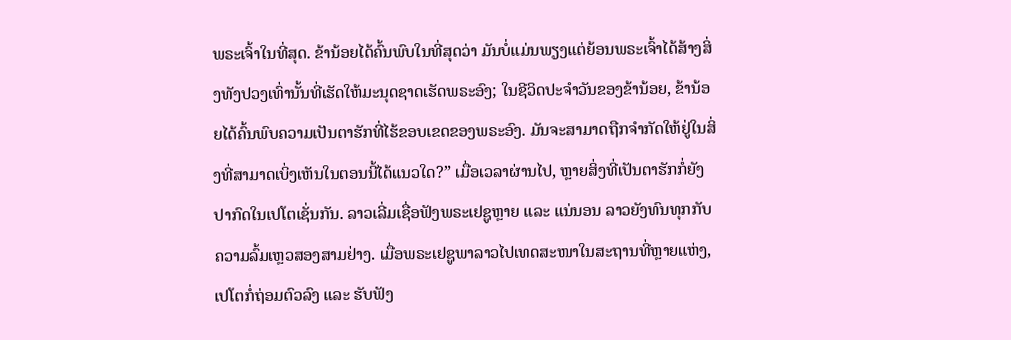ພຣະເຈົ້າໃນທີ່ສຸດ. ຂ້ານ້ອຍໄດ້ຄົ້ນພົບໃນທີ່ສຸດວ່າ ມັນບໍ່ແມ່ນພຽງແຕ່ຍ້ອນພຣະເຈົ້າໄດ້ສ້າງສິ່ງທັງປວງເທົ່ານັ້ນທີ່ເຮັດໃຫ້ມະນຸດຊາດເຮັດພຣະອົງ; ໃນຊີວິດປະຈຳວັນຂອງຂ້ານ້ອຍ, ຂ້ານ້ອຍໄດ້ຄົ້ນພົບຄວາມເປັນຕາຮັກທີ່ໄຮ້ຂອບເຂດຂອງພຣະອົງ. ມັນຈະສາມາດຖືກຈຳກັດໃຫ້ຢູ່ໃນສິ່ງທີ່ສາມາດເບິ່ງເຫັນໃນຕອນນີ້ໄດ້ແນວໃດ?” ເມື່ອເວລາຜ່ານໄປ, ຫຼາຍສິ່ງທີ່ເປັນຕາຮັກກໍ່ຍັງປາກົດໃນເປໂຕເຊັ່ນກັນ. ລາວເລີ່ມເຊື່ອຟັງພຣະເຢຊູຫຼາຍ ແລະ ແນ່ນອນ ລາວຍັງທົນທຸກກັບຄວາມລົ້ມເຫຼວສອງສາມຢ່າງ. ເມື່ອພຣະເຢຊູພາລາວໄປເທດສະໜາໃນສະຖານທີ່ຫຼາຍແຫ່ງ, ເປໂຕກໍ່ຖ່ອມຕົວລົງ ແລະ ຮັບຟັງ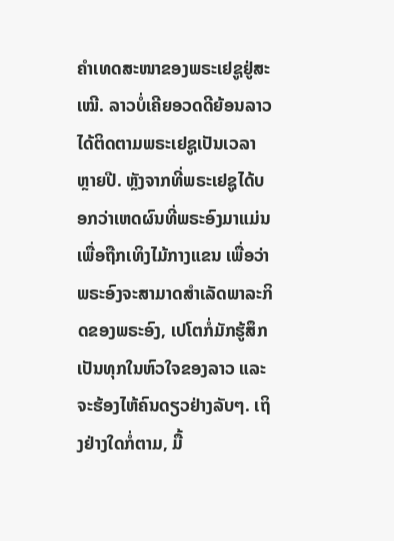ຄຳເທດສະໜາຂອງພຣະເຢຊູຢູ່ສະເໝີ. ລາວບໍ່ເຄີຍອວດດີຍ້ອນລາວໄດ້ຕິດຕາມພຣະເຢຊູເປັນເວລາຫຼາຍປີ. ຫຼັງຈາກທີ່ພຣະເຢຊູໄດ້ບອກວ່າເຫດຜົນທີ່ພຣະອົງມາແມ່ນເພື່ອຖືກເທິງໄມ້ກາງແຂນ ເພື່ອວ່າພຣະອົງຈະສາມາດສຳເລັດພາລະກິດຂອງພຣະອົງ, ເປໂຕກໍ່ມັກຮູ້ສຶກເປັນທຸກໃນຫົວໃຈຂອງລາວ ແລະ ຈະຮ້ອງໄຫ້ຄົນດຽວຢ່າງລັບໆ. ເຖິງຢ່າງໃດກໍ່ຕາມ, ມື້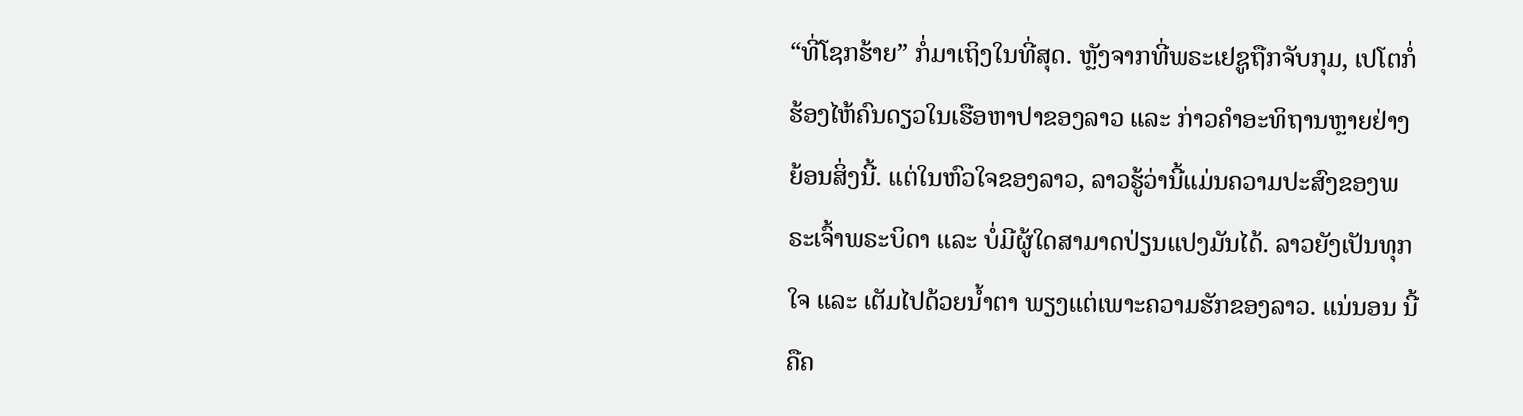“ທີ່ໂຊກຮ້າຍ” ກໍ່ມາເຖິງໃນທີ່ສຸດ. ຫຼັງຈາກທີ່ພຣະເຢຊູຖືກຈັບກຸມ, ເປໂຕກໍ່ຮ້ອງໄຫ້ຄົນດຽວໃນເຮືອຫາປາຂອງລາວ ແລະ ກ່າວຄຳອະທິຖານຫຼາຍຢ່າງຍ້ອນສິ່ງນີ້. ແຕ່ໃນຫົວໃຈຂອງລາວ, ລາວຮູ້ວ່ານີ້ແມ່ນຄວາມປະສົງຂອງພຣະເຈົ້າພຣະບິດາ ແລະ ບໍ່ມີຜູ້ໃດສາມາດປ່ຽນແປງມັນໄດ້. ລາວຍັງເປັນທຸກໃຈ ແລະ ເຕັມໄປດ້ວຍນໍ້າຕາ ພຽງແຕ່ເພາະຄວາມຮັກຂອງລາວ. ແນ່ນອນ ນີ້ຄືຄ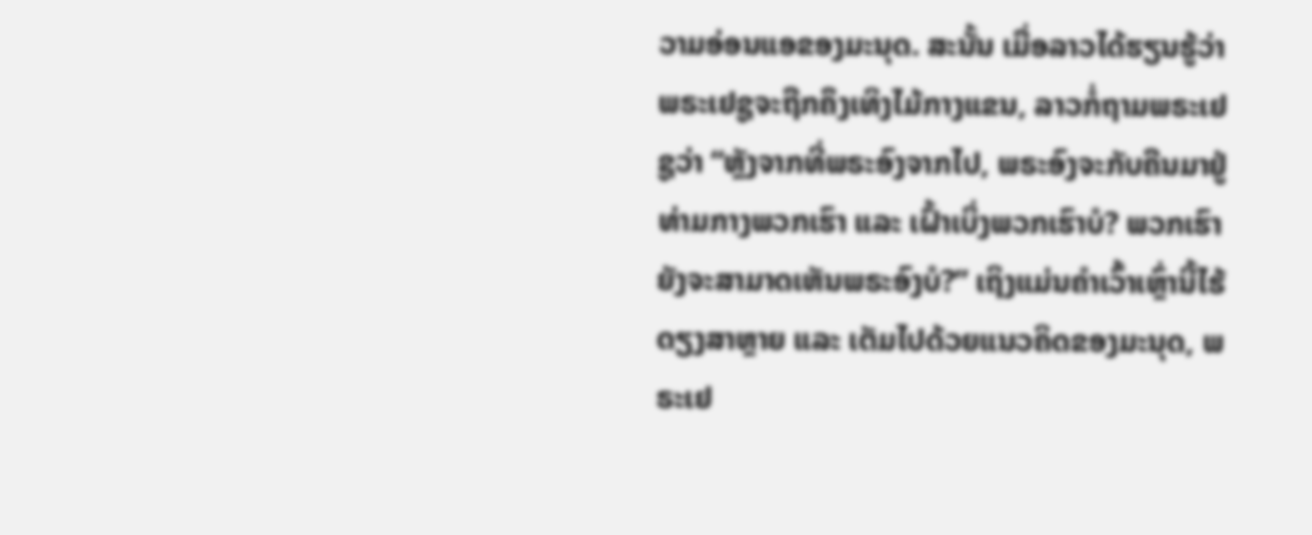ວາມອ່ອນແອຂອງມະນຸດ. ສະນັ້ນ ເມື່ອລາວໄດ້ຮຽນຮູ້ວ່າພຣະເຢຊູຈະຖືກຄຶງເທິງໄມ້ກາງແຂນ, ລາວກໍ່ຖາມພຣະເຢຊູວ່າ “ຫຼັງຈາກທີ່ພຣະອົງຈາກໄປ, ພຣະອົງຈະກັບຄືນມາຢູ່ທ່າມກາງພວກເຮົາ ແລະ ເຝົ້າເບິ່ງພວກເຮົາບໍ? ພວກເຮົາຍັງຈະສາມາດເຫັນພຣະອົງບໍ?” ເຖິງແມ່ນຄຳເວົ້າເຫຼົ່ານີ້ໄຮ້ດຽງສາຫຼາຍ ແລະ ເຕັມໄປດ້ວຍແນວຄິດຂອງມະນຸດ, ພຣະເຢ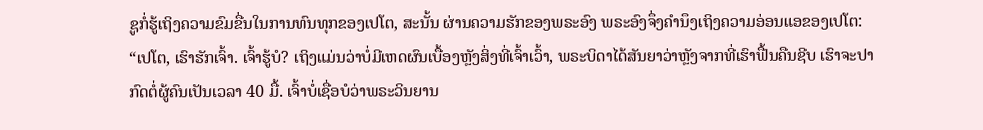ຊູກໍ່ຮູ້ເຖິງຄວາມຂົມຂື່ນໃນການທົນທຸກຂອງເປໂຕ, ສະນັ້ນ ຜ່ານຄວາມຮັກຂອງພຣະອົງ ພຣະອົງຈຶ່ງຄຳນຶງເຖິງຄວາມອ່ອນແອຂອງເປໂຕ: “ເປໂຕ, ເຮົາຮັກເຈົ້າ. ເຈົ້າຮູ້ບໍ? ເຖິງແມ່ນວ່າບໍ່ມີເຫດຜົນເບື້ອງຫຼັງສິ່ງທີ່ເຈົ້າເວົ້າ, ພຣະບິດາໄດ້ສັນຍາວ່າຫຼັງຈາກທີ່ເຮົາຟື້ນຄືນຊີບ ເຮົາຈະປາກົດຕໍ່ຜູ້ຄົນເປັນເວລາ 40 ມື້. ເຈົ້າບໍ່ເຊື່ອບໍວ່າພຣະວິນຍານ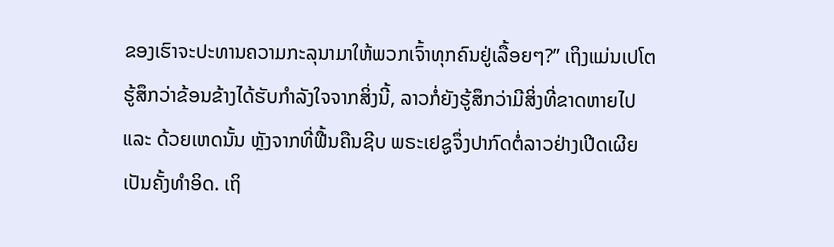ຂອງເຮົາຈະປະທານຄວາມກະລຸນາມາໃຫ້ພວກເຈົ້າທຸກຄົນຢູ່ເລື້ອຍໆ?” ເຖິງແມ່ນເປໂຕຮູ້ສຶກວ່າຂ້ອນຂ້າງໄດ້ຮັບກຳລັງໃຈຈາກສິ່ງນີ້, ລາວກໍ່ຍັງຮູ້ສຶກວ່າມີສິ່ງທີ່ຂາດຫາຍໄປ ແລະ ດ້ວຍເຫດນັ້ນ ຫຼັງຈາກທີ່ຟື້ນຄືນຊີບ ພຣະເຢຊູຈຶ່ງປາກົດຕໍ່ລາວຢ່າງເປີດເຜີຍເປັນຄັ້ງທຳອິດ. ເຖິ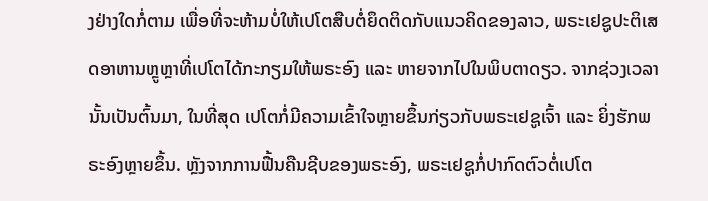ງຢ່າງໃດກໍ່ຕາມ ເພື່ອທີ່ຈະຫ້າມບໍ່ໃຫ້ເປໂຕສືບຕໍ່ຍຶດຕິດກັບແນວຄິດຂອງລາວ, ພຣະເຢຊູປະຕິເສດອາຫານຫຼູຫຼາທີ່ເປໂຕໄດ້ກະກຽມໃຫ້ພຣະອົງ ແລະ ຫາຍຈາກໄປໃນພິບຕາດຽວ. ຈາກຊ່ວງເວລານັ້ນເປັນຕົ້ນມາ, ໃນທີ່ສຸດ ເປໂຕກໍ່ມີຄວາມເຂົ້າໃຈຫຼາຍຂຶ້ນກ່ຽວກັບພຣະເຢຊູເຈົ້າ ແລະ ຍິ່ງຮັກພຣະອົງຫຼາຍຂຶ້ນ. ຫຼັງຈາກການຟື້ນຄືນຊີບຂອງພຣະອົງ, ພຣະເຢຊູກໍ່ປາກົດຕົວຕໍ່ເປໂຕ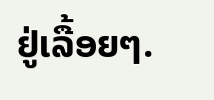ຢູ່ເລື້ອຍໆ.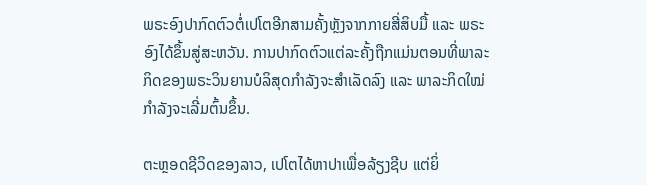ພຣະອົງປາກົດຕົວຕໍ່ເປໂຕອີກສາມຄັ້ງຫຼັງຈາກກາຍສີ່ສິບມື້ ແລະ ພຣະອົງໄດ້ຂຶ້ນສູ່ສະຫວັນ. ການປາກົດຕົວແຕ່ລະຄັ້ງຖືກແມ່ນຕອນທີ່ພາລະກິດຂອງພຣະວິນຍານບໍລິສຸດກຳລັງຈະສຳເລັດລົງ ແລະ ພາລະກິດໃໝ່ກຳລັງຈະເລີ່ມຕົ້ນຂຶ້ນ.

ຕະຫຼອດຊີວິດຂອງລາວ, ເປໂຕໄດ້ຫາປາເພື່ອລ້ຽງຊີບ ແຕ່ຍິ່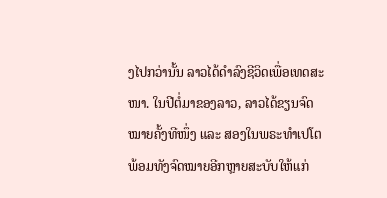ງໄປກວ່ານັ້ນ ລາວໄດ້ດຳລົງຊີວິດເພື່ອເທດສະໜາ. ໃນປີຕໍ່ມາຂອງລາວ, ລາວໄດ້ຂຽນຈົດໝາຍຄັ້ງທີໜຶ່ງ ແລະ ສອງໃນພຣະທຳເປໂຕ ພ້ອມທັງຈົດໝາຍອີກຫຼາຍສະບັບໃຫ້ແກ່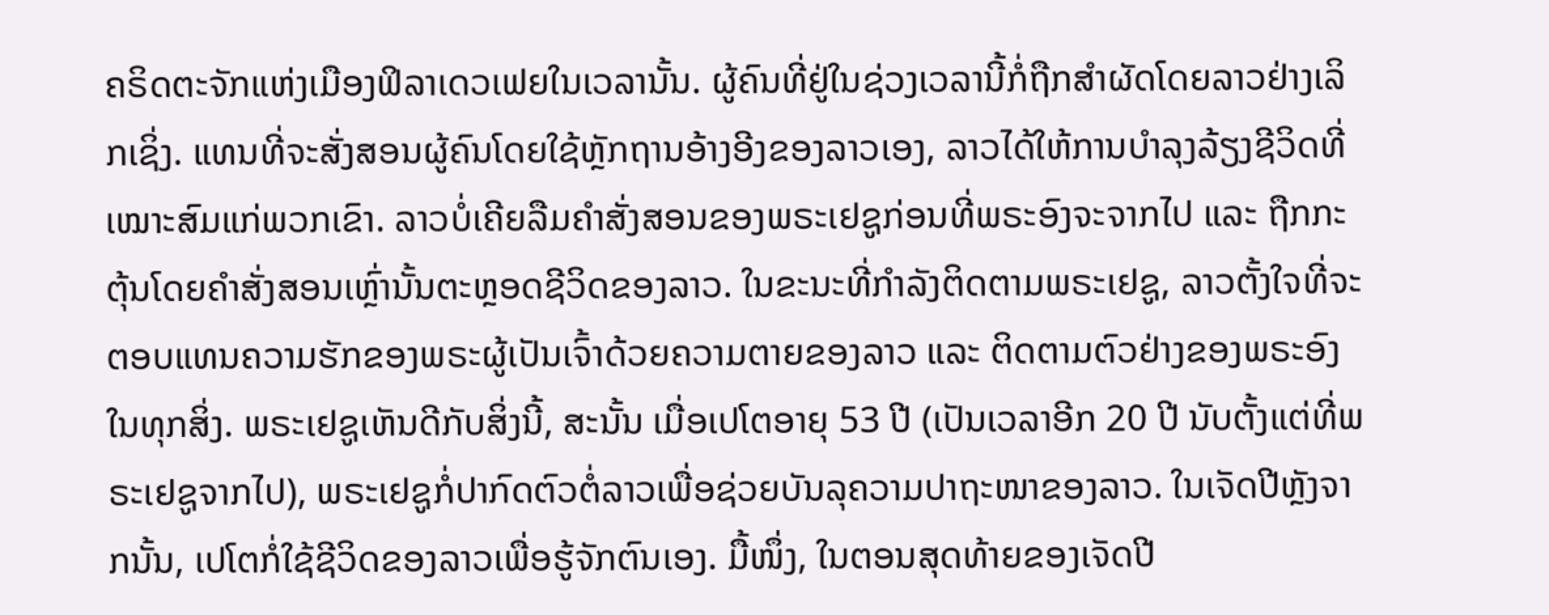ຄຣິດຕະຈັກແຫ່ງເມືອງຟິລາເດວເຟຍໃນເວລານັ້ນ. ຜູ້ຄົນທີ່ຢູ່ໃນຊ່ວງເວລານີ້ກໍ່ຖືກສຳຜັດໂດຍລາວຢ່າງເລິກເຊິ່ງ. ແທນທີ່ຈະສັ່ງສອນຜູ້ຄົນໂດຍໃຊ້ຫຼັກຖານອ້າງອີງຂອງລາວເອງ, ລາວໄດ້ໃຫ້ການບຳລຸງລ້ຽງຊີວິດທີ່ເໝາະສົມແກ່ພວກເຂົາ. ລາວບໍ່ເຄີຍລືມຄຳສັ່ງສອນຂອງພຣະເຢຊູກ່ອນທີ່ພຣະອົງຈະຈາກໄປ ແລະ ຖືກກະຕຸ້ນໂດຍຄຳສັ່ງສອນເຫຼົ່ານັ້ນຕະຫຼອດຊີວິດຂອງລາວ. ໃນຂະນະທີ່ກຳລັງຕິດຕາມພຣະເຢຊູ, ລາວຕັ້ງໃຈທີ່ຈະຕອບແທນຄວາມຮັກຂອງພຣະຜູ້ເປັນເຈົ້າດ້ວຍຄວາມຕາຍຂອງລາວ ແລະ ຕິດຕາມຕົວຢ່າງຂອງພຣະອົງໃນທຸກສິ່ງ. ພຣະເຢຊູເຫັນດີກັບສິ່ງນີ້, ສະນັ້ນ ເມື່ອເປໂຕອາຍຸ 53 ປີ (ເປັນເວລາອີກ 20 ປີ ນັບຕັ້ງແຕ່ທີ່ພຣະເຢຊູຈາກໄປ), ພຣະເຢຊູກໍ່ປາກົດຕົວຕໍ່ລາວເພື່ອຊ່ວຍບັນລຸຄວາມປາຖະໜາຂອງລາວ. ໃນເຈັດປີຫຼັງຈາກນັ້ນ, ເປໂຕກໍ່ໃຊ້ຊີວິດຂອງລາວເພື່ອຮູ້ຈັກຕົນເອງ. ມື້ໜຶ່ງ, ໃນຕອນສຸດທ້າຍຂອງເຈັດປີ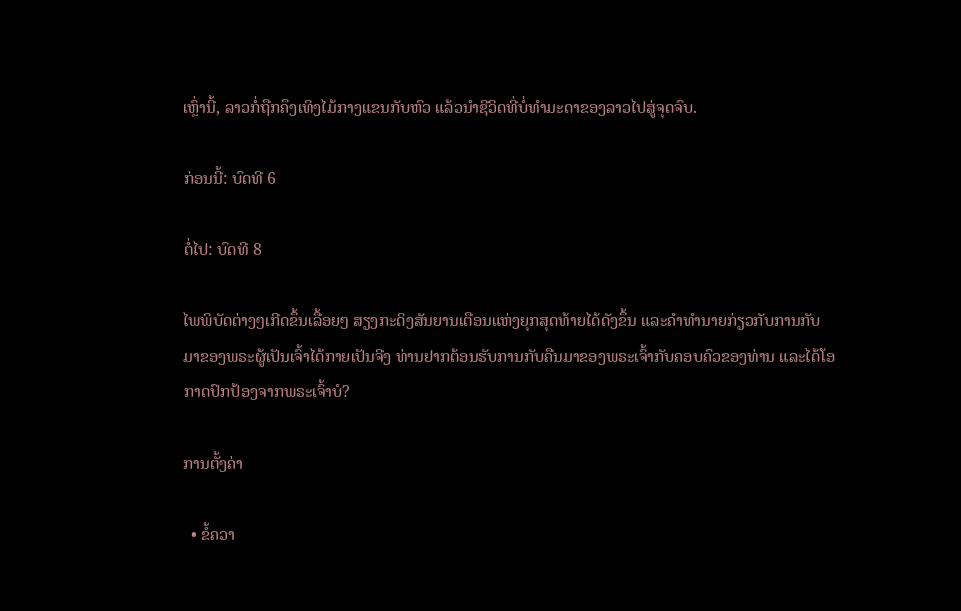ເຫຼົ່ານີ້, ລາວກໍ່ຖືກຄຶງເທິງໄມ້ກາງແຂນກັບຫົວ ແລ້ວນໍາຊີວິດທີ່ບໍ່ທຳມະດາຂອງລາວໄປສູ່ຈຸດຈົບ.

ກ່ອນນີ້: ບົດທີ 6

ຕໍ່ໄປ: ບົດທີ 8

ໄພພິບັດຕ່າງໆເກີດຂຶ້ນເລື້ອຍໆ ສຽງກະດິງສັນຍານເຕືອນແຫ່ງຍຸກສຸດທ້າຍໄດ້ດັງຂຶ້ນ ແລະຄໍາທໍານາຍກ່ຽວກັບການກັບມາຂອງພຣະຜູ້ເປັນເຈົ້າໄດ້ກາຍເປັນຈີງ ທ່ານຢາກຕ້ອນຮັບການກັບຄືນມາຂອງພຣະເຈົ້າກັບຄອບຄົວຂອງທ່ານ ແລະໄດ້ໂອກາດປົກປ້ອງຈາກພຣະເຈົ້າບໍ?

ການຕັ້ງຄ່າ

  • ຂໍ້ຄວາ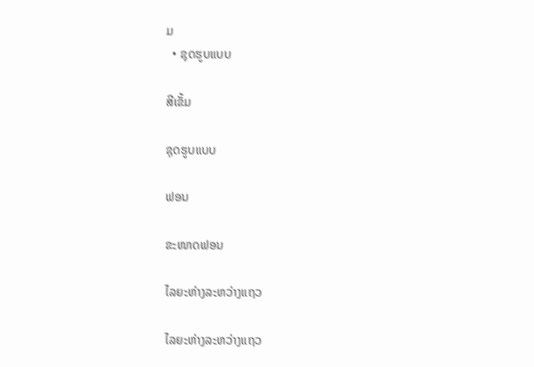ມ
  • ຊຸດຮູບແບບ

ສີເຂັ້ມ

ຊຸດຮູບແບບ

ຟອນ

ຂະໜາດຟອນ

ໄລຍະຫ່າງລະຫວ່າງແຖວ

ໄລຍະຫ່າງລະຫວ່າງແຖວ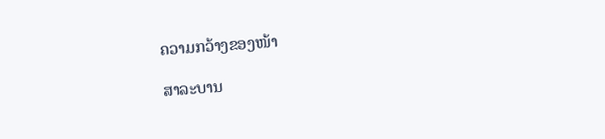ຄວາມກວ້າງຂອງໜ້າ

ສາລະບານ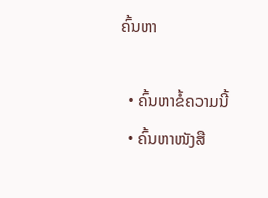ຄົ້ນຫາ

  • ຄົ້ນຫາຂໍ້ຄວາມນີ້
  • ຄົ້ນຫາໜັງສື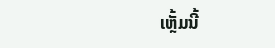ເຫຼັ້ມນີ້